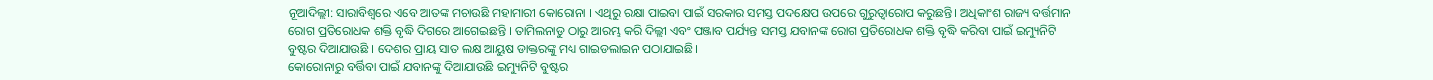ନୂଆଦିଲ୍ଲୀ: ସାରାବିଶ୍ବରେ ଏବେ ଆତଙ୍କ ମଚାଉଛି ମହାମାରୀ କୋରୋନା । ଏଥିରୁ ରକ୍ଷା ପାଇବା ପାଇଁ ସରକାର ସମସ୍ତ ପଦକ୍ଷେପ ଉପରେ ଗୁରୁତ୍ବାରୋପ କରୁଛନ୍ତି। ଅଧିକାଂଶ ରାଜ୍ୟ ବର୍ତ୍ତମାନ ରୋଗ ପ୍ରତିରୋଧକ ଶକ୍ତି ବୃଦ୍ଧି ଦିଗରେ ଆଗେଇଛନ୍ତି । ତାମିଲନାଡୁ ଠାରୁ ଆରମ୍ଭ କରି ଦିଲ୍ଲୀ ଏବଂ ପଞ୍ଜାବ ପର୍ଯ୍ୟନ୍ତ ସମସ୍ତ ଯବାନଙ୍କ ରୋଗ ପ୍ରତିରୋଧକ ଶକ୍ତି ବୃଦ୍ଧି କରିବା ପାଇଁ ଇମ୍ୟୁନିଟି ବୁଷ୍ଟର ଦିଆଯାଉଛି । ଦେଶର ପ୍ରାୟ ସାତ ଲକ୍ଷ ଆୟୁଷ ଡାକ୍ତରଙ୍କୁ ମଧ୍ୟ ଗାଇଡଲାଇନ ପଠାଯାଇଛି।
କୋରୋନାରୁ ବର୍ତ୍ତିବା ପାଇଁ ଯବାନଙ୍କୁ ଦିଆଯାଉଛି ଇମ୍ୟୁନିଟି ବୁଷ୍ଟର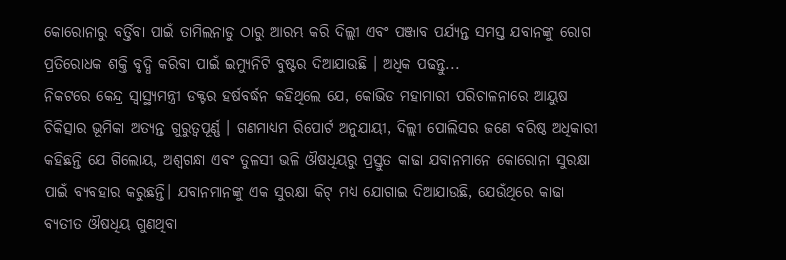କୋରୋନାରୁ ବର୍ତ୍ତିବା ପାଇଁ ତାମିଲନାଡୁ ଠାରୁ ଆରମ୍ଭ କରି ଦିଲ୍ଲୀ ଏବଂ ପଞ୍ଜାବ ପର୍ଯ୍ୟନ୍ତ ସମସ୍ତ ଯବାନଙ୍କୁ ରୋଗ ପ୍ରତିରୋଧକ ଶକ୍ତି ବୃଦ୍ଧି କରିବା ପାଇଁ ଇମ୍ୟୁନିଟି ବୁଷ୍ଟର ଦିଆଯାଉଛି । ଅଧିକ ପଢନ୍ତୁ...
ନିକଟରେ କେନ୍ଦ୍ର ସ୍ବାସ୍ଥ୍ୟମନ୍ତ୍ରୀ ଡକ୍ଟର ହର୍ଷବର୍ଦ୍ଧନ କହିଥିଲେ ଯେ, କୋଭିଡ ମହାମାରୀ ପରିଚାଳନାରେ ଆୟୁଷ ଚିକିତ୍ସାର ଭୂମିକା ଅତ୍ୟନ୍ତ ଗୁରୁତ୍ବପୂର୍ଣ୍ଣ । ଗଣମାଧ୍ୟମ ରିପୋର୍ଟ ଅନୁଯାୟୀ, ଦିଲ୍ଲୀ ପୋଲିସର ଜଣେ ବରିଷ୍ଠ ଅଧିକାରୀ କହିଛନ୍ତି ଯେ ଗିଲୋୟ, ଅଶ୍ବଗନ୍ଧା ଏବଂ ତୁଳସୀ ଭଳି ଔଷଧିୟରୁ ପ୍ରସ୍ତୁତ କାଢା ଯବାନମାନେ କୋରୋନା ସୁରକ୍ଷା ପାଇଁ ବ୍ୟବହାର କରୁଛନ୍ତି। ଯବାନମାନଙ୍କୁ ଏକ ସୁରକ୍ଷା କିଟ୍ ମଧ୍ୟ ଯୋଗାଇ ଦିଆଯାଉଛି, ଯେଉଁଥିରେ କାଢା ବ୍ୟତୀତ ଔଷଧିୟ ଗୁଣଥିବା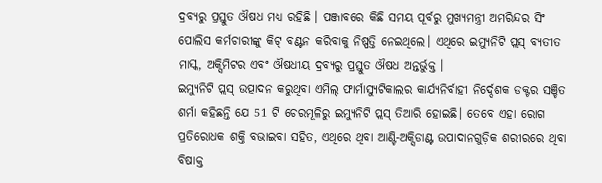ଦ୍ରବ୍ୟରୁ ପ୍ରସ୍ତୁତ ଔଷଧ ମଧ୍ୟ ରହିଛି । ପଞ୍ଜାବରେ କିଛି ସମୟ ପୂର୍ବରୁ ମୁଖ୍ୟମନ୍ତ୍ରୀ ଅମରିନ୍ଦର ସିଂ ପୋଲିସ କର୍ମଚାରୀଙ୍କୁ କିଟ୍ ବଣ୍ଟନ କରିବାକୁ ନିଷ୍ପତ୍ତି ନେଇଥିଲେ। ଏଥିରେ ଇମ୍ୟୁନିଟି ପ୍ଲସ୍ ବ୍ୟତୀତ ମାସ୍କ, ଅକ୍ସିମିଟର ଏବଂ ଔଷଧୀୟ ଦ୍ରବ୍ୟରୁ ପ୍ରସ୍ତୁତ ଔଷଧ ଅନ୍ତର୍ଭୁକ୍ତ ।
ଇମ୍ୟୁନିଟି ପ୍ଲସ୍ ଉତ୍ପାଦନ କରୁଥିବା ଏମିଲ୍ ଫାର୍ମାସ୍ୟୁଟିକାଲର କାର୍ଯ୍ୟନିର୍ବାହୀ ନିର୍ଦ୍ଦେଶକ ଡକ୍ଟର ସଞ୍ଚିତ ଶର୍ମା କହିଛନ୍ତି ଯେ 51 ଟି ଚେରମୂଳିରୁ ଇମ୍ୟୁନିଟି ପ୍ଲସ୍ ତିଆରି ହୋଇଛି। ତେବେ ଏହା ରୋଗ ପ୍ରତିରୋଧକ ଶକ୍ତି ବଭାଇବା ସହିତ, ଏଥିରେ ଥିବା ଆଣ୍ଟି-ଅକ୍ସିଡାଣ୍ଟ ଉପାଦାନଗୁଡ଼ିକ ଶରୀରରେ ଥିବା ବିଷାକ୍ତ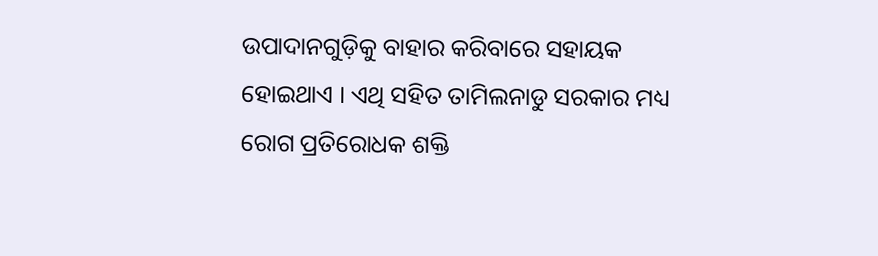ଉପାଦାନଗୁଡ଼ିକୁ ବାହାର କରିବାରେ ସହାୟକ ହୋଇଥାଏ । ଏଥି ସହିତ ତାମିଲନାଡୁ ସରକାର ମଧ୍ୟ ରୋଗ ପ୍ରତିରୋଧକ ଶକ୍ତି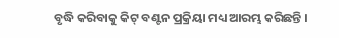ବୃଦ୍ଧି କରିବାକୁ କିଟ୍ ବଣ୍ଟନ ପ୍ରକ୍ରିୟା ମଧ୍ୟ ଆରମ୍ଭ କରିଛନ୍ତି ।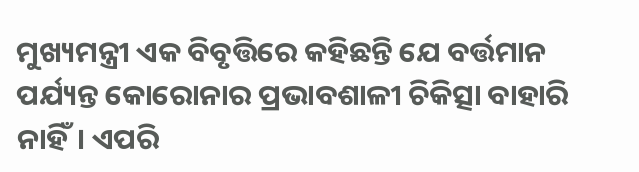ମୁଖ୍ୟମନ୍ତ୍ରୀ ଏକ ବିବୃତ୍ତିରେ କହିଛନ୍ତି ଯେ ବର୍ତ୍ତମାନ ପର୍ଯ୍ୟନ୍ତ କୋରୋନାର ପ୍ରଭାବଶାଳୀ ଚିକିତ୍ସା ବାହାରି ନାହିଁ। ଏପରି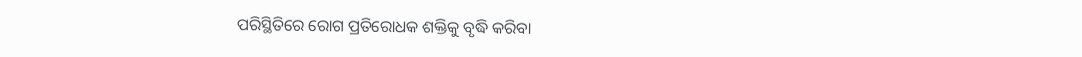ପରିସ୍ଥିତିରେ ରୋଗ ପ୍ରତିରୋଧକ ଶକ୍ତିକୁ ବୃଦ୍ଧି କରିବା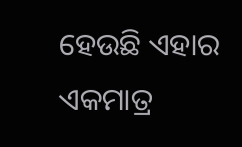ହେଉଛି ଏହାର ଏକମାତ୍ର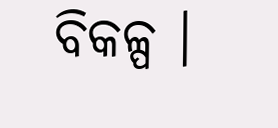ବିକଳ୍ପ ।